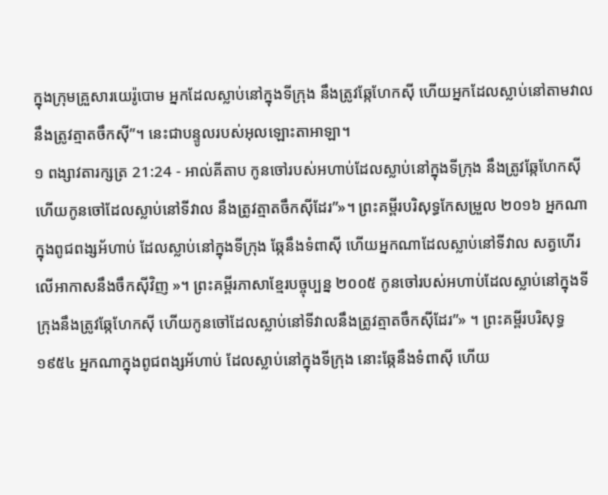ក្នុងក្រុមគ្រួសារយេរ៉ូបោម អ្នកដែលស្លាប់នៅក្នុងទីក្រុង នឹងត្រូវឆ្កែហែកស៊ី ហើយអ្នកដែលស្លាប់នៅតាមវាល នឹងត្រូវត្មាតចឹកស៊ី”។ នេះជាបន្ទូលរបស់អុលឡោះតាអាឡា។
១ ពង្សាវតារក្សត្រ 21:24 - អាល់គីតាប កូនចៅរបស់អហាប់ដែលស្លាប់នៅក្នុងទីក្រុង នឹងត្រូវឆ្កែហែកស៊ី ហើយកូនចៅដែលស្លាប់នៅទីវាល នឹងត្រូវត្មាតចឹកស៊ីដែរ”»។ ព្រះគម្ពីរបរិសុទ្ធកែសម្រួល ២០១៦ អ្នកណាក្នុងពូជពង្សអ័ហាប់ ដែលស្លាប់នៅក្នុងទីក្រុង ឆ្កែនឹងទំពាស៊ី ហើយអ្នកណាដែលស្លាប់នៅទីវាល សត្វហើរលើអាកាសនឹងចឹកស៊ីវិញ »។ ព្រះគម្ពីរភាសាខ្មែរបច្ចុប្បន្ន ២០០៥ កូនចៅរបស់អហាប់ដែលស្លាប់នៅក្នុងទីក្រុងនឹងត្រូវឆ្កែហែកស៊ី ហើយកូនចៅដែលស្លាប់នៅទីវាលនឹងត្រូវត្មាតចឹកស៊ីដែរ”» ។ ព្រះគម្ពីរបរិសុទ្ធ ១៩៥៤ អ្នកណាក្នុងពូជពង្សអ័ហាប់ ដែលស្លាប់នៅក្នុងទីក្រុង នោះឆ្កែនឹងទំពាស៊ី ហើយ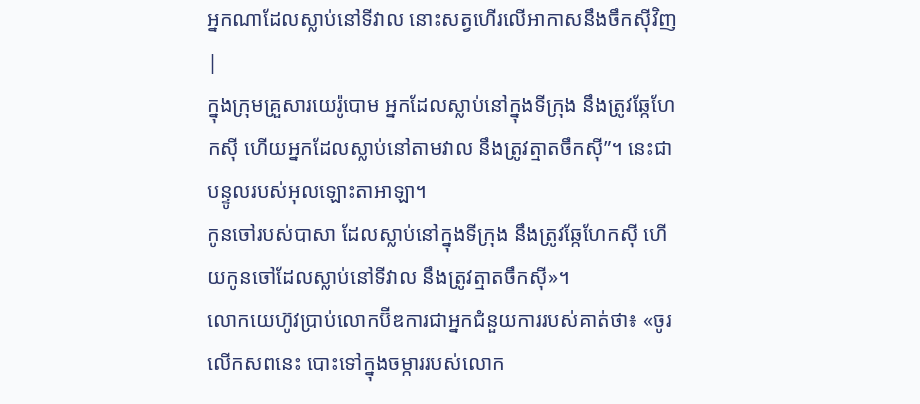អ្នកណាដែលស្លាប់នៅទីវាល នោះសត្វហើរលើអាកាសនឹងចឹកស៊ីវិញ |
ក្នុងក្រុមគ្រួសារយេរ៉ូបោម អ្នកដែលស្លាប់នៅក្នុងទីក្រុង នឹងត្រូវឆ្កែហែកស៊ី ហើយអ្នកដែលស្លាប់នៅតាមវាល នឹងត្រូវត្មាតចឹកស៊ី”។ នេះជាបន្ទូលរបស់អុលឡោះតាអាឡា។
កូនចៅរបស់បាសា ដែលស្លាប់នៅក្នុងទីក្រុង នឹងត្រូវឆ្កែហែកស៊ី ហើយកូនចៅដែលស្លាប់នៅទីវាល នឹងត្រូវត្មាតចឹកស៊ី»។
លោកយេហ៊ូវប្រាប់លោកប៊ីឌការជាអ្នកជំនួយការរបស់គាត់ថា៖ «ចូរលើកសពនេះ បោះទៅក្នុងចម្ការរបស់លោក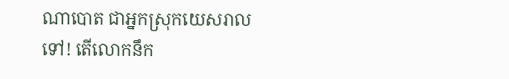ណាបោត ជាអ្នកស្រុកយេសរាលទៅ! តើលោកនឹក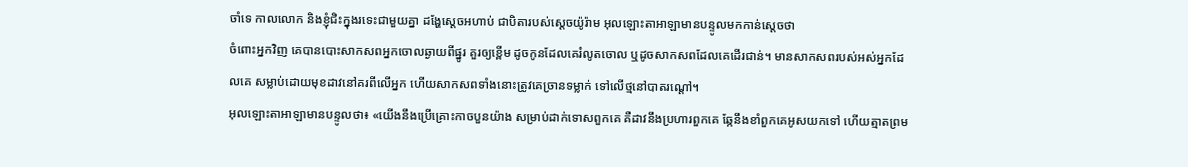ចាំទេ កាលលោក និងខ្ញុំជិះក្នុងរទេះជាមួយគ្នា ដង្ហែស្តេចអហាប់ ជាបិតារបស់ស្តេចយ៉ូរ៉ាម អុលឡោះតាអាឡាមានបន្ទូលមកកាន់ស្តេចថា
ចំពោះអ្នកវិញ គេបានបោះសាកសពអ្នកចោលឆ្ងាយពីផ្នូរ គួរឲ្យខ្ពើម ដូចកូនដែលគេរំលូតចោល ឬដូចសាកសពដែលគេដើរជាន់។ មានសាកសពរបស់អស់អ្នកដែលគេ សម្លាប់ដោយមុខដាវនៅគរពីលើអ្នក ហើយសាកសពទាំងនោះត្រូវគេច្រានទម្លាក់ ទៅលើថ្មនៅបាតរណ្ដៅ។
អុលឡោះតាអាឡាមានបន្ទូលថា៖ «យើងនឹងប្រើគ្រោះកាចបួនយ៉ាង សម្រាប់ដាក់ទោសពួកគេ គឺដាវនឹងប្រហារពួកគេ ឆ្កែនឹងខាំពួកគេអូសយកទៅ ហើយត្មាតព្រម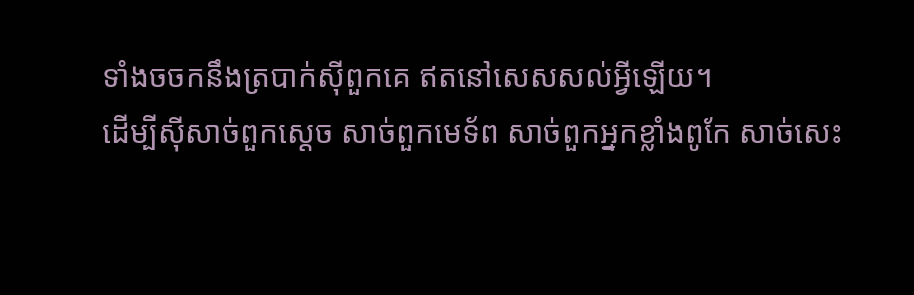ទាំងចចកនឹងត្របាក់ស៊ីពួកគេ ឥតនៅសេសសល់អ្វីឡើយ។
ដើម្បីស៊ីសាច់ពួកស្ដេច សាច់ពួកមេទ័ព សាច់ពួកអ្នកខ្លាំងពូកែ សាច់សេះ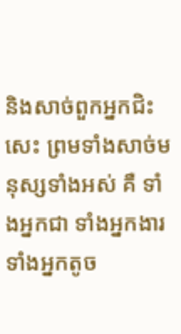និងសាច់ពួកអ្នកជិះសេះ ព្រមទាំងសាច់មនុស្សទាំងអស់ គឺ ទាំងអ្នកជា ទាំងអ្នកងារ ទាំងអ្នកតូច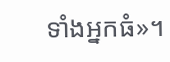ទាំងអ្នកធំ»។